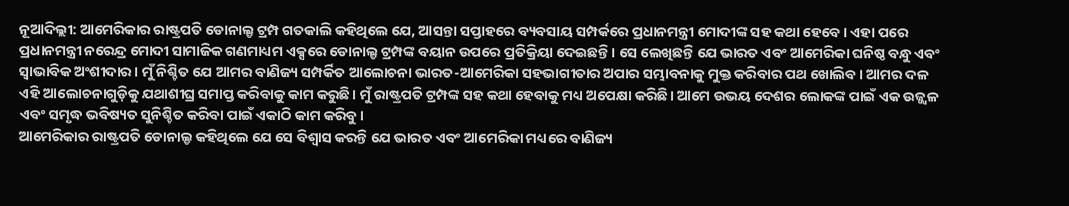ନୂଆଦିଲ୍ଲୀ: ଆମେରିକାର ରାଷ୍ଟ୍ରପତି ଡୋନାଲ୍ଡ ଟ୍ରମ୍ପ ଗତକାଲି କହିଥିଲେ ଯେ, ଆସନ୍ତା ସପ୍ତାହରେ ବ୍ୟବସାୟ ସମ୍ପର୍କରେ ପ୍ରଧାନମନ୍ତ୍ରୀ ମୋଦୀଙ୍କ ସହ କଥା ହେବେ। ଏହା ପରେ ପ୍ରଧାନମନ୍ତ୍ରୀ ନରେନ୍ଦ୍ର ମୋଦୀ ସାମାଜିକ ଗଣମାଧ୍ୟମ ଏକ୍ସରେ ଡୋନାଲ୍ଡ ଟ୍ରମ୍ପଙ୍କ ବୟାନ ଉପରେ ପ୍ରତିକ୍ରିୟା ଦେଇଛନ୍ତି। ସେ ଲେଖିଛନ୍ତି ଯେ ଭାରତ ଏବଂ ଆମେରିକା ଘନିଷ୍ଠ ବନ୍ଧୁ ଏବଂ ସ୍ୱାଭାବିକ ଅଂଶୀଦାର। ମୁଁ ନିଶ୍ଚିତ ଯେ ଆମର ବାଣିଜ୍ୟ ସମ୍ପର୍କିତ ଆଲୋଚନା ଭାରତ-ଆମେରିକା ସହଭାଗୀତାର ଅପାର ସମ୍ଭାବନାକୁ ମୁକ୍ତ କରିବାର ପଥ ଖୋଲିବ। ଆମର ଦଳ ଏହି ଆଲୋଚନାଗୁଡ଼ିକୁ ଯଥାଶୀଘ୍ର ସମାପ୍ତ କରିବାକୁ କାମ କରୁଛି। ମୁଁ ରାଷ୍ଟ୍ରପତି ଟ୍ରମ୍ପଙ୍କ ସହ କଥା ହେବାକୁ ମଧ୍ୟ ଅପେକ୍ଷା କରିଛି। ଆମେ ଉଭୟ ଦେଶର ଲୋକଙ୍କ ପାଇଁ ଏକ ଉଜ୍ଜ୍ୱଳ ଏବଂ ସମୃଦ୍ଧ ଭବିଷ୍ୟତ ସୁନିଶ୍ଚିତ କରିବା ପାଇଁ ଏକାଠି କାମ କରିବୁ।
ଆମେରିକାର ରାଷ୍ଟ୍ରପତି ଡୋନାଲ୍ଡ କହିଥିଲେ ଯେ ସେ ବିଶ୍ୱାସ କରନ୍ତି ଯେ ଭାରତ ଏବଂ ଆମେରିକା ମଧ୍ୟରେ ବାଣିଜ୍ୟ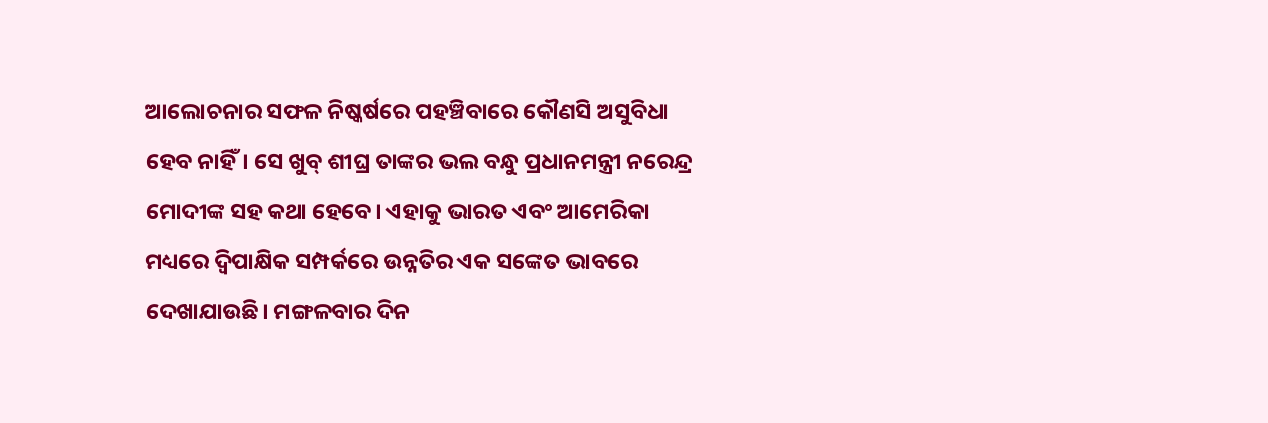ଆଲୋଚନାର ସଫଳ ନିଷ୍କର୍ଷରେ ପହଞ୍ଚିବାରେ କୌଣସି ଅସୁବିଧା ହେବ ନାହିଁ। ସେ ଖୁବ୍ ଶୀଘ୍ର ତାଙ୍କର ଭଲ ବନ୍ଧୁ ପ୍ରଧାନମନ୍ତ୍ରୀ ନରେନ୍ଦ୍ର ମୋଦୀଙ୍କ ସହ କଥା ହେବେ। ଏହାକୁ ଭାରତ ଏବଂ ଆମେରିକା ମଧ୍ୟରେ ଦ୍ୱିପାକ୍ଷିକ ସମ୍ପର୍କରେ ଉନ୍ନତିର ଏକ ସଙ୍କେତ ଭାବରେ ଦେଖାଯାଉଛି। ମଙ୍ଗଳବାର ଦିନ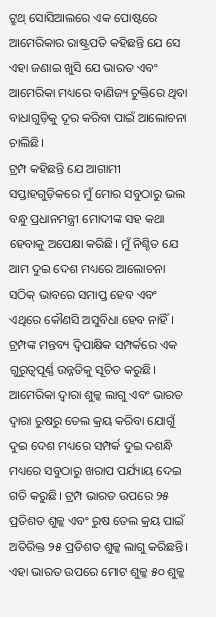ଟ୍ରୁଥ୍ ସୋସିଆଲରେ ଏକ ପୋଷ୍ଟରେ ଆମେରିକାର ରାଷ୍ଟ୍ରପତି କହିଛନ୍ତି ଯେ ସେ ଏହା ଜଣାଇ ଖୁସି ଯେ ଭାରତ ଏବଂ ଆମେରିକା ମଧ୍ୟରେ ବାଣିଜ୍ୟ ଚୁକ୍ତିରେ ଥିବା ବାଧାଗୁଡ଼ିକୁ ଦୂର କରିବା ପାଇଁ ଆଲୋଚନା ଚାଲିଛି।
ଟ୍ରମ୍ପ କହିଛନ୍ତି ଯେ ଆଗାମୀ ସପ୍ତାହଗୁଡ଼ିକରେ ମୁଁ ମୋର ସବୁଠାରୁ ଭଲ ବନ୍ଧୁ ପ୍ରଧାନମନ୍ତ୍ରୀ ମୋଦୀଙ୍କ ସହ କଥା ହେବାକୁ ଅପେକ୍ଷା କରିଛି। ମୁଁ ନିଶ୍ଚିତ ଯେ ଆମ ଦୁଇ ଦେଶ ମଧ୍ୟରେ ଆଲୋଚନା ସଠିକ୍ ଭାବରେ ସମାପ୍ତ ହେବ ଏବଂ ଏଥିରେ କୌଣସି ଅସୁବିଧା ହେବ ନାହିଁ। ଟ୍ରମ୍ପଙ୍କ ମନ୍ତବ୍ୟ ଦ୍ୱିପାକ୍ଷିକ ସମ୍ପର୍କରେ ଏକ ଗୁରୁତ୍ୱପୂର୍ଣ୍ଣ ଉନ୍ନତିକୁ ସୂଚିତ କରୁଛି। ଆମେରିକା ଦ୍ୱାରା ଶୁଳ୍କ ଲାଗୁ ଏବଂ ଭାରତ ଦ୍ୱାରା ରୁଷରୁ ତେଲ କ୍ରୟ କରିବା ଯୋଗୁଁ ଦୁଇ ଦେଶ ମଧ୍ୟରେ ସମ୍ପର୍କ ଦୁଇ ଦଶନ୍ଧି ମଧ୍ୟରେ ସବୁଠାରୁ ଖରାପ ପର୍ଯ୍ୟାୟ ଦେଇ ଗତି କରୁଛି। ଟ୍ରମ୍ପ ଭାରତ ଉପରେ ୨୫ ପ୍ରତିଶତ ଶୁଳ୍କ ଏବଂ ରୁଷ ତେଲ କ୍ରୟ ପାଇଁ ଅତିରିକ୍ତ ୨୫ ପ୍ରତିଶତ ଶୁଳ୍କ ଲାଗୁ କରିଛନ୍ତି। ଏହା ଭାରତ ଉପରେ ମୋଟ ଶୁଳ୍କ ୫୦ ଶୁଳ୍କ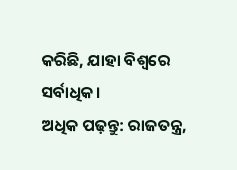କରିଛି, ଯାହା ବିଶ୍ୱରେ ସର୍ବାଧିକ।
ଅଧିକ ପଢ଼ନ୍ତୁ: ରାଜତନ୍ତ୍ର,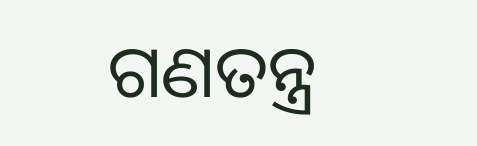ଗଣତନ୍ତ୍ର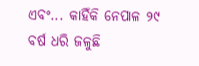ଏବଂ... କାହିଁକି ନେପାଳ ୨୯ ବର୍ଷ ଧରି ଜଳୁଛି